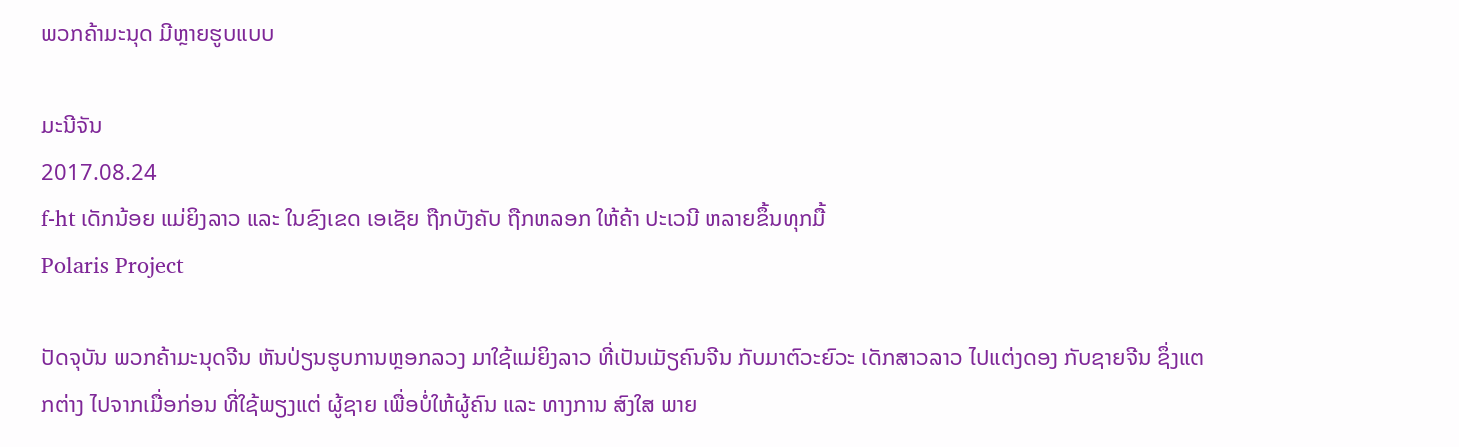ພວກຄ້າມະນຸດ ມີຫຼາຍຮູບແບບ

ມະນີຈັນ
2017.08.24
f-ht ເດັກນ້ອຍ ແມ່ຍິງລາວ ແລະ ໃນຂົງເຂດ ເອເຊັຍ ຖືກບັງຄັບ ຖືກຫລອກ ໃຫ້ຄ້າ ປະເວນີ ຫລາຍຂຶ້ນທຸກມື້
Polaris Project

ປັດຈຸບັນ ພວກຄ້າມະນຸດຈີນ ຫັນປ່ຽນຮູບການຫຼອກລວງ ມາໃຊ້ແມ່ຍິງລາວ ທີ່ເປັນເມັຽຄົນຈີນ ກັບມາຕົວະຍົວະ ເດັກສາວລາວ ໄປແຕ່ງດອງ ກັບຊາຍຈີນ ຊຶ່ງແຕກຕ່າງ ໄປຈາກເມື່ອກ່ອນ ທີ່ໃຊ້ພຽງແຕ່ ຜູ້ຊາຍ ເພື່ອບໍ່ໃຫ້ຜູ້ຄົນ ແລະ ທາງການ ສົງໃສ ພາຍ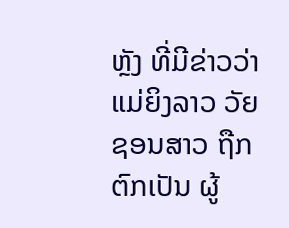ຫຼັງ ທີ່ມີຂ່າວວ່າ ແມ່ຍິງລາວ ວັຍຊອນສາວ ຖືກຕົກເປັນ ຜູ້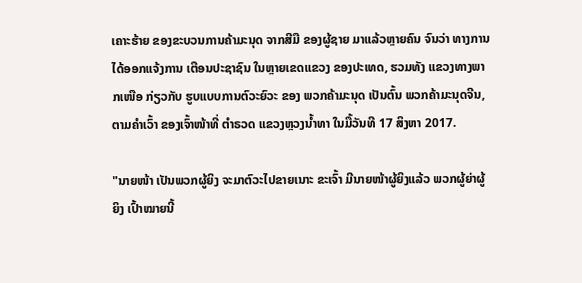ເຄາະຮ້າຍ ຂອງຂະບວນການຄ້າມະນຸດ ຈາກສີມື ຂອງຜູ້ຊາຍ ມາແລ້ວຫຼາຍຄົນ ຈົນວ່າ ທາງການ ໄດ້ອອກແຈ້ງການ ເຕືອນປະຊາຊົນ ໃນຫຼາຍເຂດແຂວງ ຂອງປະເທດ, ຮວມທັງ ແຂວງທາງພາກເໜືອ ກ່ຽວກັບ ຮູບແບບການຕົວະຍົວະ ຂອງ ພວກຄ້າມະນຸດ ເປັນຕົ້ນ ພວກຄ້າມະນຸດຈີນ, ຕາມຄໍາເວົ້າ ຂອງເຈົ້າໜ້າທີ່ ຕໍາຣວດ ແຂວງຫຼວງນໍ້າທາ ໃນມື້ວັນທີ 17 ສິງຫາ 2017.

"ນາຍໜ້າ ເປັນພວກຜູ້ຍິງ ຈະມາຕົວະໄປຂາຍເນາະ ຂະເຈົ້າ ມີນາຍໜ້າຜູ້ຍິງແລ້ວ ພວກຜູ້ຍ່າຜູ້ຍິງ ເປົ້າໝາຍນີ້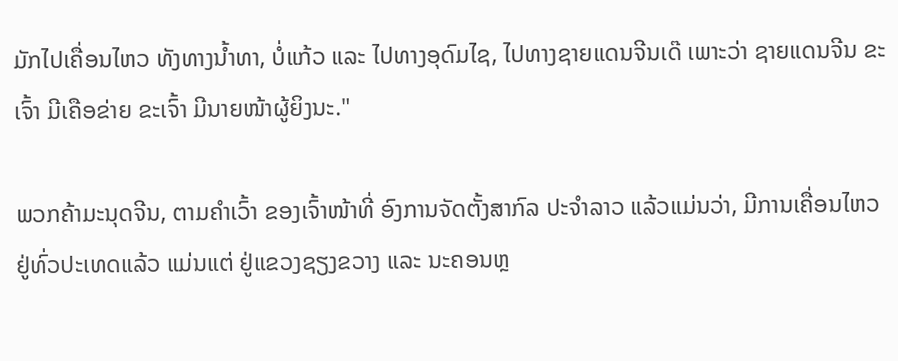ມັກໄປເຄື່ອນໄຫວ ທັງທາງນໍ້າທາ, ບໍ່ແກ້ວ ແລະ ໄປທາງອຸດົມໄຊ, ໄປທາງຊາຍແດນຈີນເດ໊ ເພາະວ່າ ຊາຍແດນຈີນ ຂະເຈົ້າ ມີເຄືອຂ່າຍ ຂະເຈົ້າ ມີນາຍໜ້າຜູ້ຍິງນະ."

ພວກຄ້າມະນຸດຈີນ, ຕາມຄໍາເວົ້າ ຂອງເຈົ້າໜ້າທີ່ ອົງການຈັດຕັ້ງສາກົລ ປະຈໍາລາວ ແລ້ວແມ່ນວ່າ, ມີການເຄື່ອນໄຫວ ຢູ່ທົ່ວປະເທດແລ້ວ ແມ່ນແຕ່ ຢູ່ແຂວງຊຽງຂວາງ ແລະ ນະຄອນຫຼ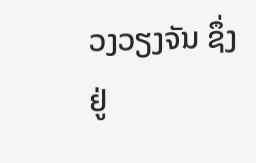ວງວຽງຈັນ ຊຶ່ງຢູ່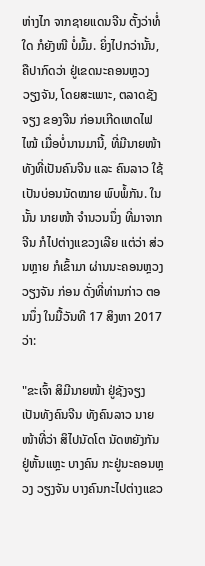ຫ່າງໄກ ຈາກຊາຍແດນຈີນ ຕັ້ງວ່າທໍ່ໃດ ກໍຍັງໜີ ບໍ່ມົ້ມ. ຍິ່ງໄປກວ່ານັ້ນ, ຄືປາກົດວ່າ ຢູ່ເຂດນະຄອນຫຼວງ ວຽງຈັນ, ໂດຍສະເພາະ, ຕລາດຊັງຈຽງ ຂອງຈີນ ກ່ອນເກີດເຫດໄຟໄໝ້ ເມື່ອບໍ່ນານມານີ້, ທີ່ມີນາຍໜ້າ ທັງທີ່ເປັນຄົນຈີນ ແລະ ຄົນລາວ ໃຊ້ເປັນບ່ອນນັດໝາຍ ພົບພໍ້ກັນ. ໃນນັ້ນ ນາຍໜ້າ ຈໍານວນນຶ່ງ ທີ່ມາຈາກຈີນ ກໍໄປຕ່າງແຂວງເລີຍ ແຕ່ວ່າ ສ່ວນຫຼາຍ ກໍເຂົ້າມາ ຜ່ານນະຄອນຫຼວງວຽງຈັນ ກ່ອນ ດັ່ງທີ່ທ່ານກ່າວ ຕອນນຶ່ງ ໃນມື້ວັນທີ 17 ສິງຫາ 2017 ວ່າ:

"ຂະເຈົ້າ ສິມີນາຍໜ້າ ຢູ່ຊັງຈຽງ ເປັນທັງຄົນຈີນ ທັງຄົນລາວ ນາຍໜ້າທີ່ວ່າ ສິໄປນັດໂຕ ນັດຫຍັງກັນ ຢູ່ຫັ້ນແຫຼະ ບາງຄົນ ກະຢູ່ນະຄອນຫຼວງ ວຽງຈັນ ບາງຄົນກະໄປຕ່າງແຂວ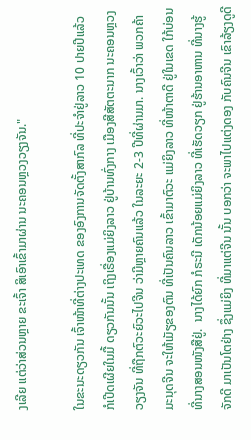ງເລີຍ ແຕ່ວ່າສ່ວນຫຼາຍ ຂະເຈົ້າ ສິເອົາເຂົ້າມາຜ່ານ ນະຄອນຫຼວງວຽງຈັນ."

ໃນຂະນະດຽວກັນ ເຈົ້າໜ້າທີ່ຕ່າງປະເທດ ຂອງອົງການຈັດຕັ້ງສາກົລ ທີ່ປະຈໍາຢູ່ລາວ 10 ປາຍປີແລ້ວ ກໍເປີດເຜີຍໃນມື້ ດຽວກັນນັ້ນ ເຖິງເຣື່ອງແມ່ຍິງລາວ ຢູ່ບ້ານທົ່ງກາງ ເມືອງສີສັຕຕະນາກ ນະຄອນຫຼວງວຽງຈັນ ທີ່ຖືກຕົວະຍົວະໄປຈີນ ວ່າມີຫຼາຍຄົນແລ້ວ ໃນລະຍະ 2-3 ປີທີ່ຜ່ານມາ. ນາງເວົ້າວ່າ ພວກຄ້າມະນຸດຈີນ ຈະໃຫ້ເມັຽຂອງຕົນ ທີ່ເປັນຄົນລາວ ເຂົ້າມາຕົວະ ແມ່ຍິງລາວ ທີ່ໜ້າຕາດີ ຢູ່ໃນເຂດ ໃກ້ບ່ອນ ທີ່ນາງສອນໜັງສືຢູ່.  ນາງໄດ້ຍົກ ກໍຣະນີ ເດັກນ້ອຍແມ່ຍິງລາວ ທີ່ເຮັດວຽກ ຢູ່ຮ້ານອາຫານ ທີ່ນາງຮູ້ຈັກດີ ມາເປັນໂຕຢ່າງ ຊຶ່ງແມ່ຍິງ ທີ່ມາແຕ່ຈີນ ນັ້ນ ບອກວ່າ ຈະພາໄປແຕ່ງດອງ ກັບຄົນຈີນ ເຂົາລ້ຽງດູດີ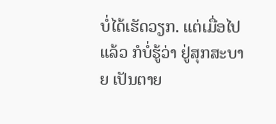ບໍ່ໄດ້ເຮັດວຽກ. ແຕ່ເມື່ອໄປແລ້ວ ກໍບໍ່ຮູ້ວ່າ ຢູ່ສຸກສະບາຍ ເປັນຕາຍ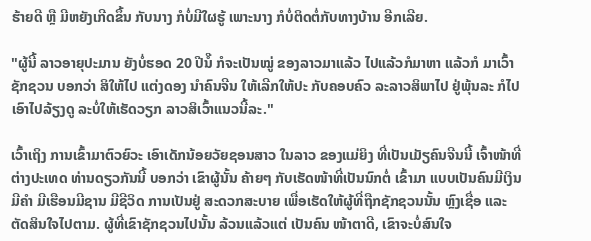ຮ້າຍດີ ຫຼື ມີຫຍັງເກີດຂຶ້ນ ກັບນາງ ກໍບໍ່ມີໃຜຮູ້ ເພາະນາງ ກໍບໍ່ຕິດຕໍ່ກັບທາງບ້ານ ອີກເລີຍ.

"ຜູ້ນີ້ ລາວອາຍຸປະມານ ຍັງບໍ່ຮອດ 20 ປີນໍ໊ ກໍຈະເປັນໝູ່ ຂອງລາວມາແລ້ວ ໄປແລ້ວກໍມາຫາ ແລ້ວກໍ ມາເວົ້າຊັກຊວນ ບອກວ່າ ສິໃຫ້ໄປ ແຕ່ງດອງ ນໍາຄົນຈີນ ໃຫ້ເລີກໃຫ້ປະ ກັບຄອບຄົວ ລະລາວສິພາໄປ ຢູ່ພຸ້ນລະ ກໍໄປ ເອົາໄປລ້ຽງດູ ລະບໍ່ໃຫ້ເຮັດວຽກ ລາວສິເວົ້າແນວນີ້ລະ."

ເວົ້າເຖິງ ການເຂົ້າມາຕົວຍົວະ ເອົາເດັກນ້ອຍວັຍຊອນສາວ ໃນລາວ ຂອງແມ່ຍິງ ທີ່ເປັນເມັຽຄົນຈີນນີ້ ເຈົ້າໜ້າທີ່ ຕ່າງປະເທດ ທ່ານດຽວກັນນີ້ ບອກວ່າ ເຂົາຜູ້ນັ້ນ ຄ້າຍໆ ກັບເຮັດໜ້າທີ່ເປັນນົກຕໍ່ ເຂົ້າມາ ແບບເປັນຄົນມີເງິນມີຄໍາ ມີເຮືອນມີຊານ ມີຊີວິດ ການເປັນຢູ່ ສະດວກສະບາຍ ເພື່ອເຮັດໃຫ້ຜູ້ທີ່ຖືກຊັກຊວນນັ້ນ ຫຼົງເຊື່ອ ແລະ ຕັດສິນໃຈໄປຕາມ. ຜູ້ທີ່ເຂົາຊັກຊວນໄປນັ້ນ ລ້ວນແລ້ວແຕ່ ເປັນຄົນ ໜ້າຕາດີ, ເຂົາຈະບໍ່ສົນໃຈ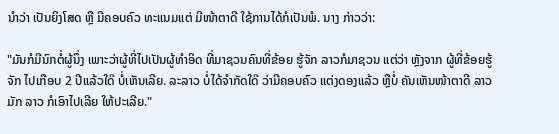ນໍາວ່າ ເປັນຍິງໂສດ ຫຼື ມີຄອບຄົວ ທະແນມແຕ່ ມີໜ້າຕາດີ ໃຊ້ການໄດ້ກໍເປັນພໍ. ນາງ ກ່າວວ່າ:

"ມັນກໍມີນົກຕໍ່ຜູ້ນຶ່ງ ເພາະວ່າຜູ້ທີ່ໄປເປັນຜູ້ທໍາອິດ ທີ່ມາຊວນຄົນທີ່ຂ້ອຍ ຮູ້ຈັກ ລາວກໍມາຊວນ ແຕ່ວ່າ ຫຼັງຈາກ ຜູ້ທີ່ຂ້ອຍຮູ້ຈັກ ໄປເກືອບ 2 ປີແລ້ວໃດ໊ ບໍ່ເຫັນເລີຍ. ລະລາວ ບໍ່ໄດ້ຈໍາກັດໃດ໊ ວ່າມີຄອບຄົວ ແຕ່ງດອງແລ້ວ ຫຼືບໍ່ ຄັນເຫັນໜ້າຕາດີ ລາວມັກ ລາວ ກໍເອົາໄປເລີຍ ໃຫ້ປະເລີຍ."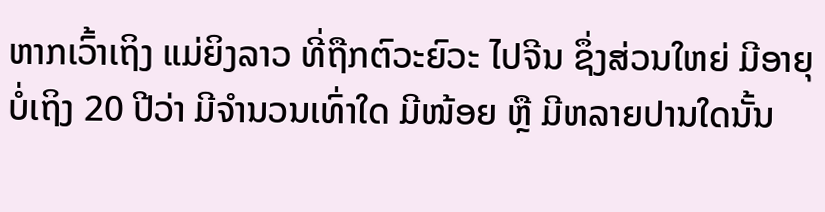ຫາກເວົ້າເຖິງ ແມ່ຍິງລາວ ທີ່ຖືກຕົວະຍົວະ ໄປຈີນ ຊຶ່ງສ່ວນໃຫຍ່ ມີອາຍຸບໍ່ເຖິງ 20 ປີວ່າ ມີຈໍານວນເທົ່າໃດ ມີໜ້ອຍ ຫຼື ມີຫລາຍປານໃດນັ້ນ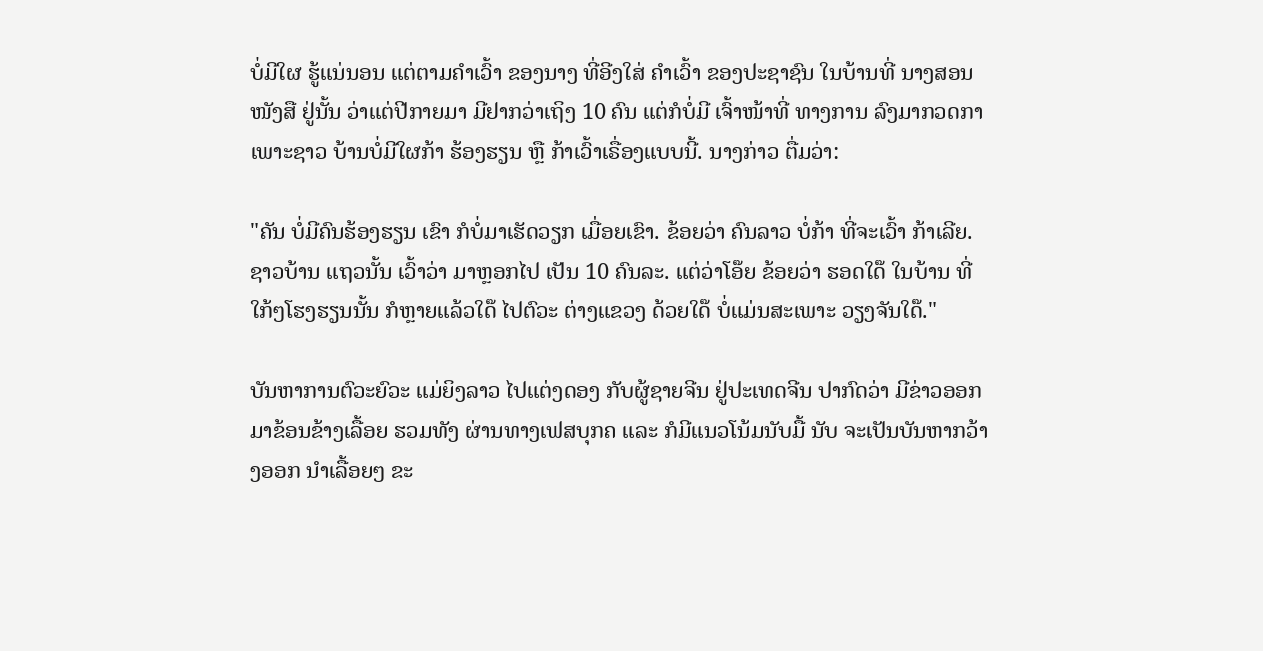ບໍ່ມີໃຜ ຮູ້ແນ່ນອນ ແຕ່ຕາມຄໍາເວົ້າ ຂອງນາງ ທີ່ອີງໃສ່ ຄຳເວົ້າ ຂອງປະຊາຊົນ ໃນບ້ານທີ່ ນາງສອນໜັງສື ຢູ່ນັ້ນ ວ່າແຕ່ປີກາຍມາ ມີຢາກວ່າເຖິງ 10 ຄົນ ແຕ່ກໍບໍ່ມີ ເຈົ້າໜ້າທີ່ ທາງການ ລົງມາກວດກາ ເພາະຊາວ ບ້ານບໍ່ມີໃຜກ້າ ຮ້ອງຮຽນ ຫຼື ກ້າເວົ້າເຣື່ອງແບບນີ້. ນາງກ່າວ ຕື່ມວ່າ:

"ຄັນ ບໍ່ມີຄົນຮ້ອງຮຽນ ເຂົາ ກໍບໍ່ມາເຮັດວຽກ ເມື່ອຍເຂົາ. ຂ້ອຍວ່າ ຄົນລາວ ບໍ່ກ້າ ທີ່ຈະເວົ້າ ກ້າເລີຍ. ຊາວບ້ານ ແຖວນັ້ນ ເວົ້າວ່າ ມາຫຼອກໄປ ເປັນ 10 ຄົນລະ. ແຕ່ວ່າໂອ໊ຍ ຂ້ອຍວ່າ ຮອດໃດ໊ ໃນບ້ານ ທີ່ໃກ້ໆໂຮງຮຽນນັ້ນ ກໍຫຼາຍແລ້ວໃດ໊ ໄປຕົວະ ຕ່າງແຂວງ ດ້ວຍໃດ໊ ບໍ່ແມ່ນສະເພາະ ວຽງຈັນໃດ໊."

ບັນຫາການຕົວະຍົວະ ແມ່ຍິງລາວ ໄປແຕ່ງດອງ ກັບຜູ້ຊາຍຈີນ ຢູ່ປະເທດຈີນ ປາກົດວ່າ ມີຂ່າວອອກມາຂ້ອນຂ້າງເລື້ອຍ ຮວມທັງ ຜ່ານທາງເຟສບຸກຄ ແລະ ກໍມີແນວໂນ້ມນັບມື້ ນັບ ຈະເປັນບັນຫາກວ້າງອອກ ນໍາເລື້ອຍໆ ຂະ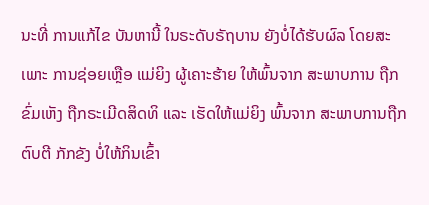ນະທີ່ ການແກ້ໄຂ ບັນຫານີ້ ໃນຣະດັບຣັຖບານ ຍັງບໍ່ໄດ້ຮັບຜົລ ໂດຍສະເພາະ ການຊ່ອຍເຫຼືອ ແມ່ຍິງ ຜູ້ເຄາະຮ້າຍ ໃຫ້ພົ້ນຈາກ ສະພາບການ ຖືກຂົ່ມເຫັງ ຖືກຣະເມີດສິດທິ ແລະ ເຮັດໃຫ້ແມ່ຍິງ ພົ້ນຈາກ ສະພາບການຖືກຕົບຕີ ກັກຂັງ ບໍ່ໃຫ້ກິນເຂົ້າ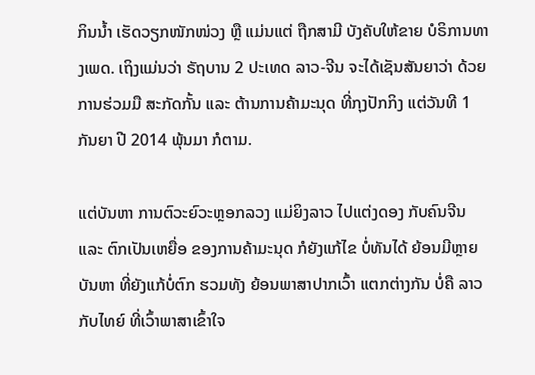ກິນນໍ້າ ເຮັດວຽກໜັກໜ່ວງ ຫຼື ແມ່ນແຕ່ ຖືກສາມີ ບັງຄັບໃຫ້ຂາຍ ບໍຣິການທາງເພດ. ເຖິງແມ່ນວ່າ ຣັຖບານ 2 ປະເທດ ລາວ-ຈີນ ຈະໄດ້ເຊັນສັນຍາວ່າ ດ້ວຍການຮ່ວມມື ສະກັດກັ້ນ ແລະ ຕ້ານການຄ້າມະນຸດ ທີ່ກຸງປັກກິງ ແຕ່ວັນທີ 1 ກັນຍາ ປີ 2014 ພຸ້ນມາ ກໍຕາມ.

ແຕ່ບັນຫາ ການຕົວະຍົວະຫຼອກລວງ ແມ່ຍິງລາວ ໄປແຕ່ງດອງ ກັບຄົນຈີນ ແລະ ຕົກເປັນເຫຍື່ອ ຂອງການຄ້າມະນຸດ ກໍຍັງແກ້ໄຂ ບໍ່ທັນໄດ້ ຍ້ອນມີຫຼາຍບັນຫາ ທີ່ຍັງແກ້ບໍ່ຕົກ ຮວມທັງ ຍ້ອນພາສາປາກເວົ້າ ແຕກຕ່າງກັນ ບໍ່ຄື ລາວກັບໄທຍ໌ ທີ່ເວົ້າພາສາເຂົ້າໃຈ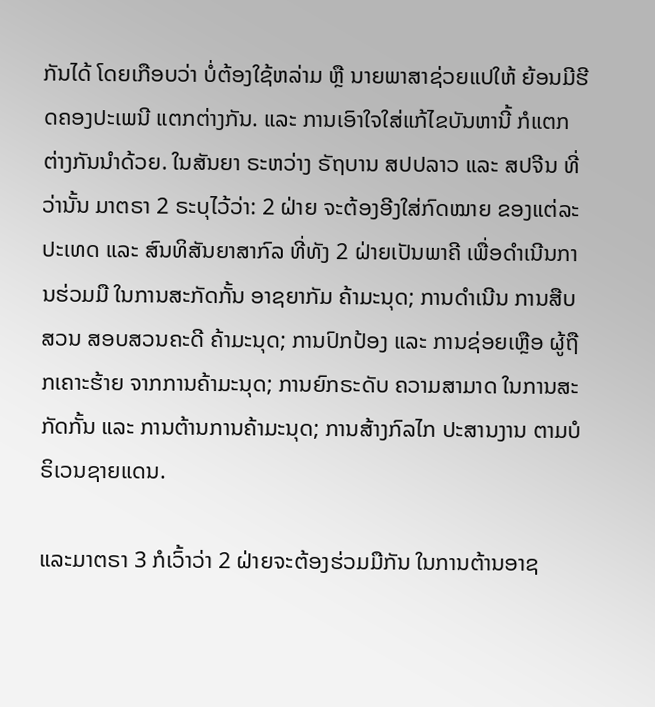ກັນໄດ້ ໂດຍເກືອບວ່າ ບໍ່ຕ້ອງໃຊ້ຫລ່າມ ຫຼື ນາຍພາສາຊ່ວຍແປໃຫ້ ຍ້ອນມີຮີດຄອງປະເພນີ ແຕກຕ່າງກັນ. ແລະ ການເອົາໃຈໃສ່ແກ້ໄຂບັນຫານີ້ ກໍແຕກຕ່າງກັນນໍາດ້ວຍ. ໃນສັນຍາ ຣະຫວ່າງ ຣັຖບານ ສປປລາວ ແລະ ສປຈີນ ທີ່ວ່ານັ້ນ ມາຕຣາ 2 ຣະບຸໄວ້ວ່າ: 2 ຝ່າຍ ຈະຕ້ອງອີງໃສ່ກົດໝາຍ ຂອງແຕ່ລະປະເທດ ແລະ ສົນທິສັນຍາສາກົລ ທີ່ທັງ 2 ຝ່າຍເປັນພາຄີ ເພື່ອດໍາເນີນການຮ່ວມມື ໃນການສະກັດກັ້ນ ອາຊຍາກັມ ຄ້າມະນຸດ; ການດໍາເນີນ ການສືບສວນ ສອບສວນຄະດີ ຄ້າມະນຸດ; ການປົກປ້ອງ ແລະ ການຊ່ອຍເຫຼືອ ຜູ້ຖືກເຄາະຮ້າຍ ຈາກການຄ້າມະນຸດ; ການຍົກຣະດັບ ຄວາມສາມາດ ໃນການສະກັດກັ້ນ ແລະ ການຕ້ານການຄ້າມະນຸດ; ການສ້າງກົລໄກ ປະສານງານ ຕາມບໍຣິເວນຊາຍແດນ.

ແລະມາຕຣາ 3 ກໍເວົ້າວ່າ 2 ຝ່າຍຈະຕ້ອງຮ່ວມມືກັນ ໃນການຕ້ານອາຊ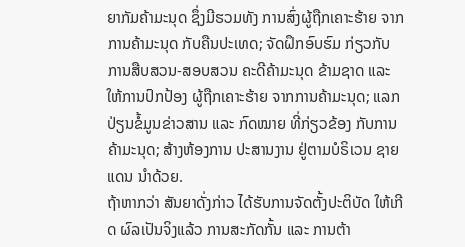ຍາກັມຄ້າມະນຸດ ຊຶ່ງມີຮວມທັງ ການສົ່ງຜູ້ຖືກເຄາະຮ້າຍ ຈາກການຄ້າມະນຸດ ກັບຄືນປະເທດ; ຈັດຝຶກອົບຮົມ ກ່ຽວກັບ ການສືບສວນ-ສອບສວນ ຄະດີຄ້າມະນຸດ ຂ້າມຊາດ ແລະ ໃຫ້ການປົກປ້ອງ ຜູ້ຖືກເຄາະຮ້າຍ ຈາກການຄ້າມະນຸດ; ແລກປ່ຽນຂໍ້ມູນຂ່າວສານ ແລະ ກົດໝາຍ ທີ່ກ່ຽວຂ້ອງ ກັບການຄ້າມະນຸດ; ສ້າງຫ້ອງການ ປະສານງານ ຢູ່ຕາມບໍຣິເວນ ຊາຍແດນ ນໍາດ້ວຍ.
ຖ້າຫາກວ່າ ສັນຍາດັ່ງກ່າວ ໄດ້ຮັບການຈັດຕັ້ງປະຕິບັດ ໃຫ້ເກີດ ຜົລເປັນຈິງແລ້ວ ການສະກັດກັ້ນ ແລະ ການຕ້າ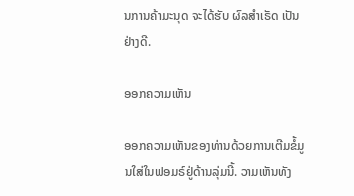ນການຄ້າມະນຸດ ຈະໄດ້ຮັບ ຜົລສໍາເຣັດ ເປັນຢ່າງດີ.

ອອກຄວາມເຫັນ

ອອກຄວາມເຫັນຂອງທ່ານດ້ວຍການເຕີມຂໍ້ມູນໃສ່ໃນຟອມຣ໌ຢູ່ດ້ານລຸ່ມນີ້. ວາມເຫັນທັງ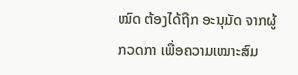ໝົດ ຕ້ອງໄດ້ຖືກ ອະນຸມັດ ຈາກຜູ້ ກວດກາ ເພື່ອຄວາມເໝາະສົມ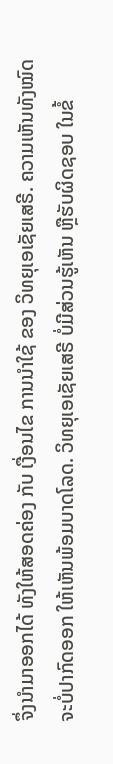ຈຶ່ງນໍາມາອອກໄດ້ ທັງໃຫ້ສອດຄ່ອງ ກັບ ເງື່ອນໄຂ ການນຳໃຊ້ ຂອງ ວິທຍຸເອເຊັຍເສຣີ. ຄວາມເຫັນທັງໝົດ ຈະບໍ່ປາກົດອອກ ໃຫ້ເຫັນພ້ອມບາດໂລດ. ວິທຍຸເອເຊັຍເສຣີ ບໍ່ມີສ່ວນຮູ້ເຫັນ ຫຼືຮັບຜິດຊອບ ໃນຂໍ້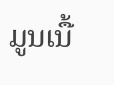ມູນເນື້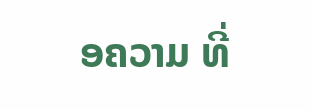ອຄວາມ ທີ່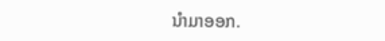ນໍາມາອອກ.